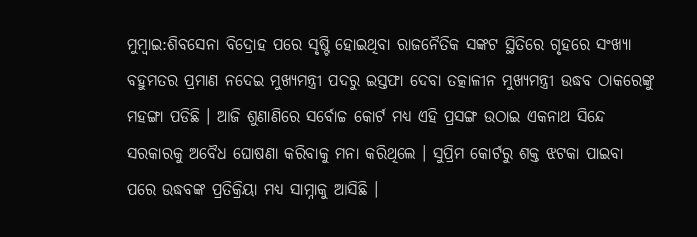ମୁମ୍ବାଇ:ଶିବସେନା ବିଦ୍ରୋହ ପରେ ସୃଷ୍ଟି ହୋଇଥିବା ରାଜନୈତିକ ସଙ୍କଟ ସ୍ଥିତିରେ ଗୃହରେ ସଂଖ୍ୟା ବହୁମତର ପ୍ରମାଣ ନଦେଇ ମୁଖ୍ଯମନ୍ତ୍ରୀ ପଦରୁ ଇସ୍ତଫା ଦେବା ତତ୍କାଳୀନ ମୁଖ୍ୟମନ୍ତ୍ରୀ ଉଦ୍ଧବ ଠାକରେଙ୍କୁ ମହଙ୍ଗା ପଡିଛି । ଆଜି ଶୁଣାଣିରେ ସର୍ବୋଚ୍ଚ କୋର୍ଟ ମଧ୍ୟ ଏହି ପ୍ରସଙ୍ଗ ଉଠାଇ ଏକନାଥ ସିନ୍ଦେ ସରକାରକୁ ଅବୈଧ ଘୋଷଣା କରିବାକୁ ମନା କରିଥିଲେ । ସୁପ୍ରିମ କୋର୍ଟରୁ ଶକ୍ତ ଝଟକା ପାଇବା ପରେ ଉଦ୍ଧବଙ୍କ ପ୍ରତିକ୍ରିୟା ମଧ୍ୟ ସାମ୍ନାକୁ ଆସିଛି ।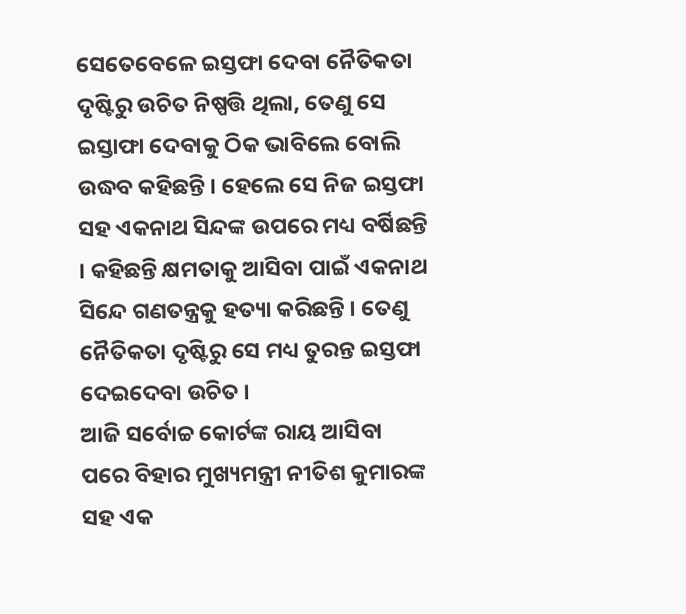ସେତେବେଳେ ଇସ୍ତଫା ଦେବା ନୈତିକତା ଦୃଷ୍ଟିରୁ ଉଚିତ ନିଷ୍ପତ୍ତି ଥିଲା, ତେଣୁ ସେ ଇସ୍ତାଫା ଦେବାକୁ ଠିକ ଭାବିଲେ ବୋଲି ଉଦ୍ଧବ କହିଛନ୍ତି । ହେଲେ ସେ ନିଜ ଇସ୍ତଫା ସହ ଏକନାଥ ସିନ୍ଦଙ୍କ ଉପରେ ମଧ୍ୟ ବର୍ଷିଛନ୍ତି । କହିଛନ୍ତି କ୍ଷମତାକୁ ଆସିବା ପାଇଁ ଏକନାଥ ସିନ୍ଦେ ଗଣତନ୍ତ୍ରକୁ ହତ୍ୟା କରିଛନ୍ତି । ତେଣୁ ନୈତିକତା ଦୃଷ୍ଟିରୁ ସେ ମଧ୍ୟ ତୁରନ୍ତ ଇସ୍ତଫା ଦେଇଦେବା ଉଚିତ ।
ଆଜି ସର୍ବୋଚ୍ଚ କୋର୍ଟଙ୍କ ରାୟ ଆସିବା ପରେ ବିହାର ମୁଖ୍ୟମନ୍ତ୍ରୀ ନୀତିଶ କୁମାରଙ୍କ ସହ ଏକ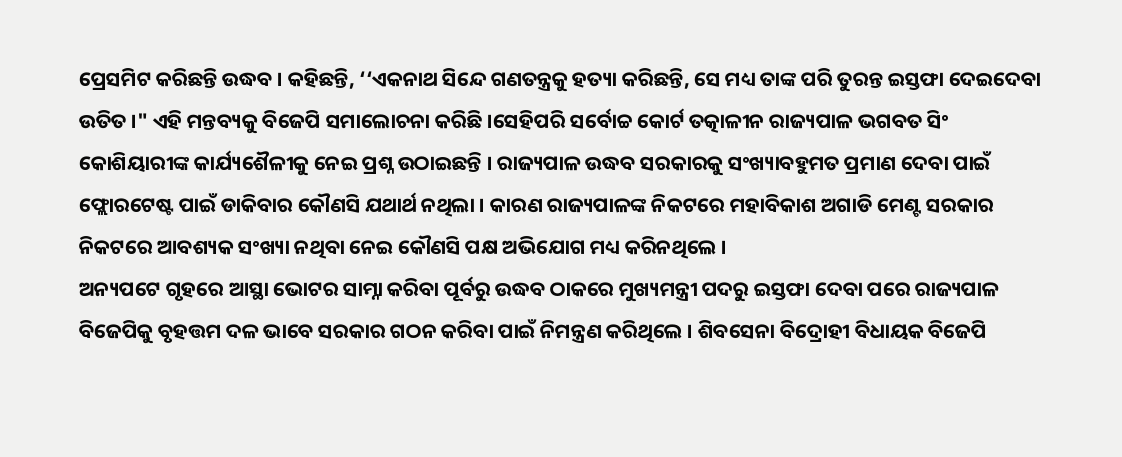ପ୍ରେସମିଟ କରିଛନ୍ତି ଉଦ୍ଧବ । କହିଛନ୍ତି, ‘‘ଏକନାଥ ସିନ୍ଦେ ଗଣତନ୍ତ୍ରକୁ ହତ୍ୟା କରିଛନ୍ତି, ସେ ମଧ୍ୟ ତାଙ୍କ ପରି ତୁରନ୍ତ ଇସ୍ତଫା ଦେଇଦେବା ଉତିତ ।" ଏହି ମନ୍ତବ୍ୟକୁ ବିଜେପି ସମାଲୋଚନା କରିଛି ।ସେହିପରି ସର୍ବୋଚ୍ଚ କୋର୍ଟ ତତ୍କାଳୀନ ରାଜ୍ୟପାଳ ଭଗବତ ସିଂ କୋଶିୟାରୀଙ୍କ କାର୍ଯ୍ୟଶୈଳୀକୁ ନେଇ ପ୍ରଶ୍ନ ଉଠାଇଛନ୍ତି । ରାଜ୍ୟପାଳ ଉଦ୍ଧବ ସରକାରକୁ ସଂଖ୍ୟାବହୁମତ ପ୍ରମାଣ ଦେବା ପାଇଁ ଫ୍ଲୋରଟେଷ୍ଟ ପାଇଁ ଡାକିବାର କୌଣସି ଯଥାର୍ଥ ନଥିଲା । କାରଣ ରାଜ୍ୟପାଳଙ୍କ ନିକଟରେ ମହାବିକାଶ ଅଗାଡି ମେଣ୍ଟ ସରକାର ନିକଟରେ ଆବଶ୍ୟକ ସଂଖ୍ୟା ନଥିବା ନେଇ କୌଣସି ପକ୍ଷ ଅଭିଯୋଗ ମଧ୍ୟ କରିନଥିଲେ ।
ଅନ୍ୟପଟେ ଗୃହରେ ଆସ୍ଥା ଭୋଟର ସାମ୍ନା କରିବା ପୂର୍ବରୁ ଉଦ୍ଧବ ଠାକରେ ମୁଖ୍ୟମନ୍ତ୍ରୀ ପଦରୁ ଇସ୍ତଫା ଦେବା ପରେ ରାଜ୍ୟପାଳ ବିଜେପିକୁ ବୃହତ୍ତମ ଦଳ ଭାବେ ସରକାର ଗଠନ କରିବା ପାଇଁ ନିମନ୍ତ୍ରଣ କରିଥିଲେ । ଶିବସେନା ବିଦ୍ରୋହୀ ବିଧାୟକ ବିଜେପି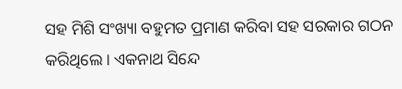ସହ ମିଶି ସଂଖ୍ୟା ବହୁମତ ପ୍ରମାଣ କରିବା ସହ ସରକାର ଗଠନ କରିଥିଲେ । ଏକନାଥ ସିନ୍ଦେ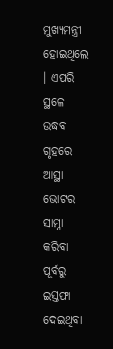ମୁଖ୍ୟମନ୍ତ୍ରୀ ହୋଇଥିଲେ । ଏପରି ସ୍ଥଳେ ଉଦ୍ଧବ ଗୃହରେ ଆସ୍ଥା ଭୋଟର ସାମ୍ନା କରିବା ପୂର୍ବରୁ ଇସ୍ତଫା ଦେଇଥିବା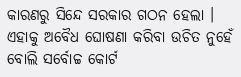କାରଣରୁ ସିନ୍ଦେ ସରକାର ଗଠନ ହେଲା । ଏହାକୁ ଅବୈଧ ଘୋଷଣା କରିବା ଉଚିତ ନୁହେଁ ବୋଲି ସର୍ବୋଚ୍ଚ କୋର୍ଟ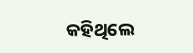କହିଥିଲେ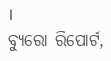।
ବ୍ୟୁରୋ ରିପୋର୍ଟ,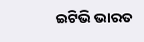ଇଟିଭି ଭାରତ